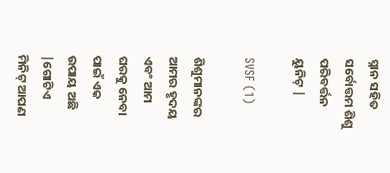ସ୍ନାନ ସହିତ ସର୍ବୋତ୍ତମ ଶିଶୁ ପରିବର୍ତ୍ତନ ୟୁନିଟ୍ |

SVSF (1)

ଶିଶୁମାନଙ୍କର ଆମର ହୃଦୟ ଏବଂ ଆମ ଘରକୁ ନେବା ପାଇଁ ଏକ ଉପାୟ ଅଛି |ଗୋଟିଏ ମିନିଟ୍ ଆପଣ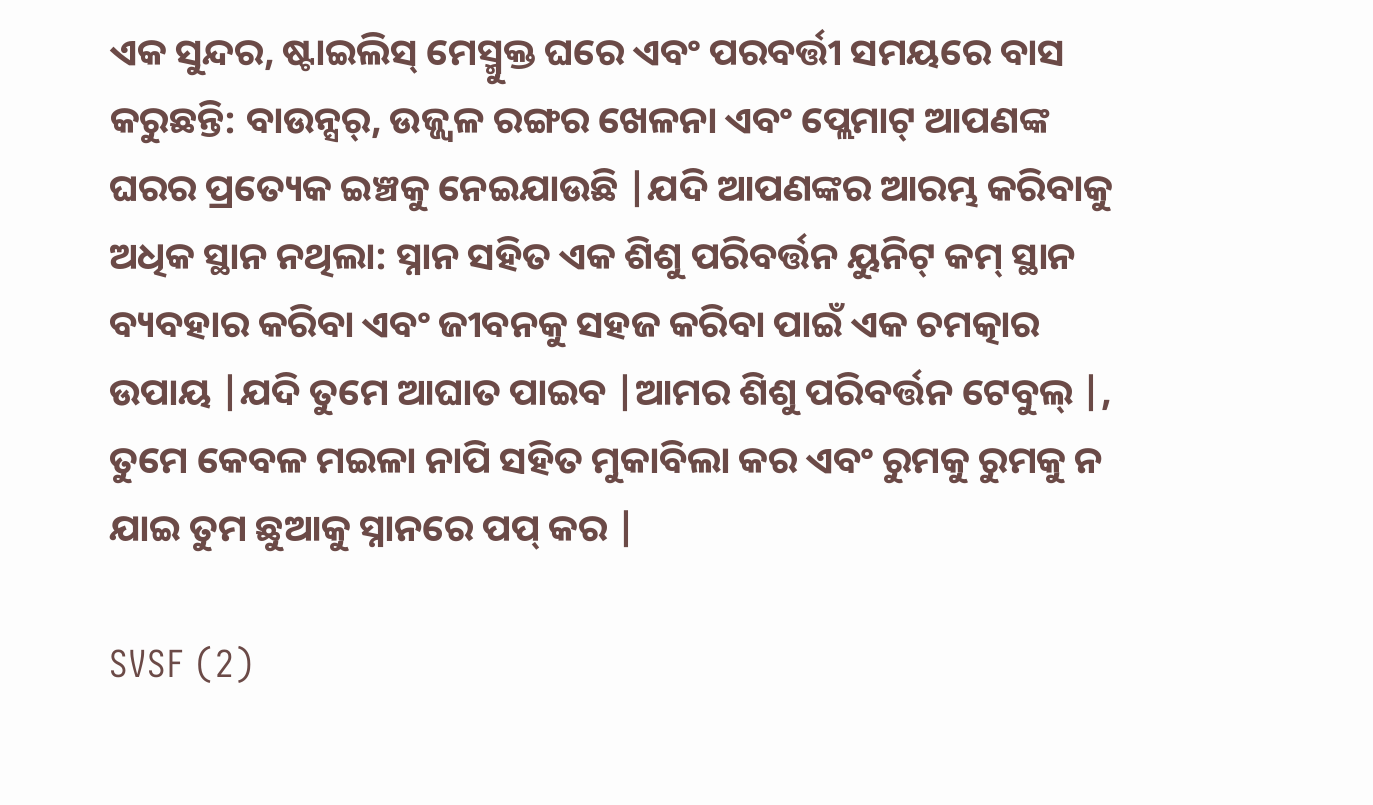ଏକ ସୁନ୍ଦର, ଷ୍ଟାଇଲିସ୍ ମେସ୍ମୁକ୍ତ ଘରେ ଏବଂ ପରବର୍ତ୍ତୀ ସମୟରେ ବାସ କରୁଛନ୍ତି: ବାଉନ୍ସର୍, ଉଜ୍ଜ୍ୱଳ ରଙ୍ଗର ଖେଳନା ଏବଂ ପ୍ଲେମାଟ୍ ଆପଣଙ୍କ ଘରର ପ୍ରତ୍ୟେକ ଇଞ୍ଚକୁ ନେଇଯାଉଛି |ଯଦି ଆପଣଙ୍କର ଆରମ୍ଭ କରିବାକୁ ଅଧିକ ସ୍ଥାନ ନଥିଲା: ସ୍ନାନ ସହିତ ଏକ ଶିଶୁ ପରିବର୍ତ୍ତନ ୟୁନିଟ୍ କମ୍ ସ୍ଥାନ ବ୍ୟବହାର କରିବା ଏବଂ ଜୀବନକୁ ସହଜ କରିବା ପାଇଁ ଏକ ଚମତ୍କାର ଉପାୟ |ଯଦି ତୁମେ ଆଘାତ ପାଇବ |ଆମର ଶିଶୁ ପରିବର୍ତ୍ତନ ଟେବୁଲ୍ |, ତୁମେ କେବଳ ମଇଳା ନାପି ସହିତ ମୁକାବିଲା କର ଏବଂ ରୁମକୁ ରୁମକୁ ନ ଯାଇ ତୁମ ଛୁଆକୁ ସ୍ନାନରେ ପପ୍ କର |

SVSF (2)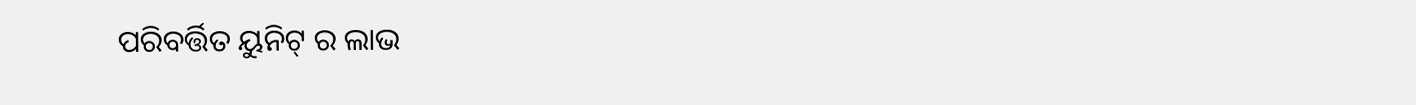ପରିବର୍ତ୍ତିତ ୟୁନିଟ୍ ର ଲାଭ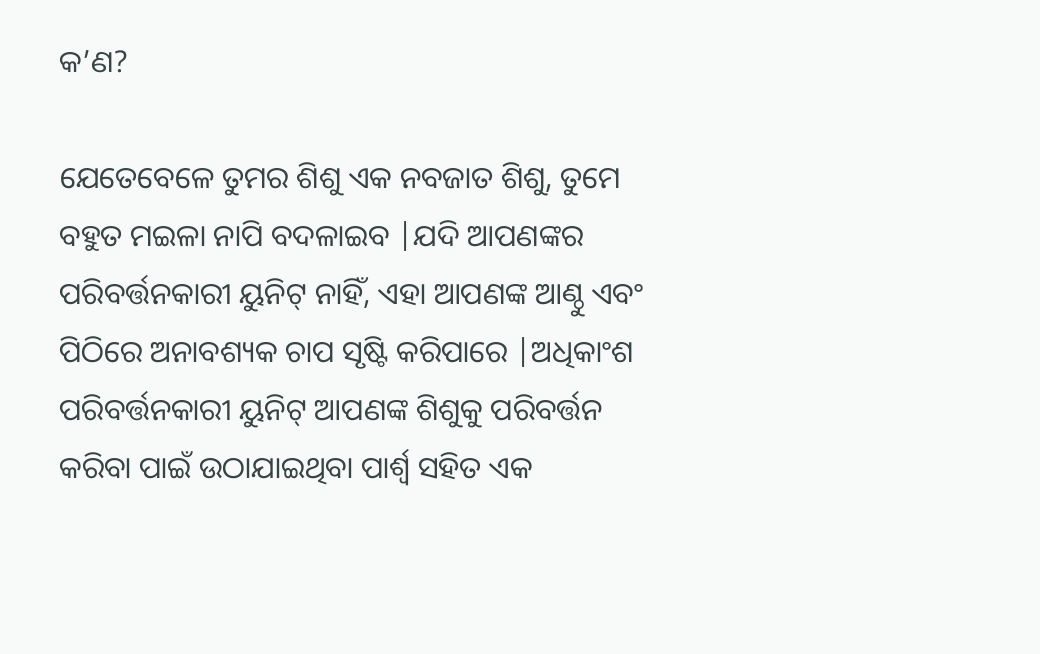କ’ଣ?

ଯେତେବେଳେ ତୁମର ଶିଶୁ ଏକ ନବଜାତ ଶିଶୁ, ତୁମେ ବହୁତ ମଇଳା ନାପି ବଦଳାଇବ |ଯଦି ଆପଣଙ୍କର ପରିବର୍ତ୍ତନକାରୀ ୟୁନିଟ୍ ନାହିଁ, ଏହା ଆପଣଙ୍କ ଆଣ୍ଠୁ ଏବଂ ପିଠିରେ ଅନାବଶ୍ୟକ ଚାପ ସୃଷ୍ଟି କରିପାରେ |ଅଧିକାଂଶ ପରିବର୍ତ୍ତନକାରୀ ୟୁନିଟ୍ ଆପଣଙ୍କ ଶିଶୁକୁ ପରିବର୍ତ୍ତନ କରିବା ପାଇଁ ଉଠାଯାଇଥିବା ପାର୍ଶ୍ୱ ସହିତ ଏକ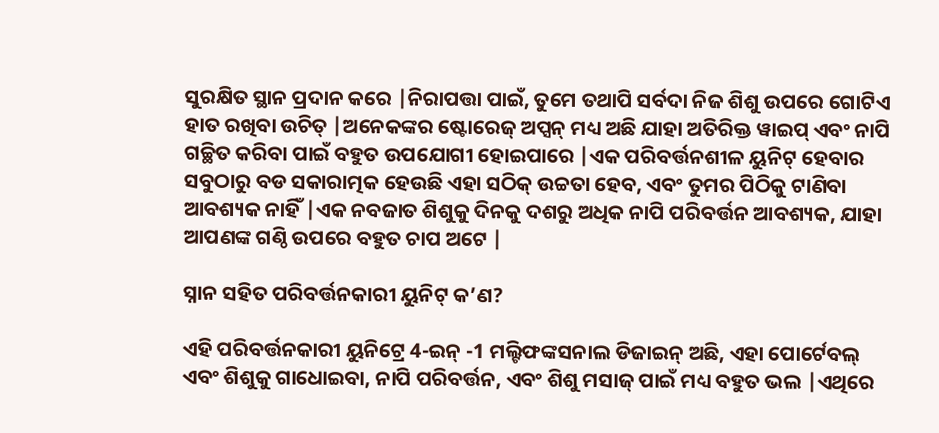ସୁରକ୍ଷିତ ସ୍ଥାନ ପ୍ରଦାନ କରେ |ନିରାପତ୍ତା ପାଇଁ, ତୁମେ ତଥାପି ସର୍ବଦା ନିଜ ଶିଶୁ ଉପରେ ଗୋଟିଏ ହାତ ରଖିବା ଉଚିତ୍ |ଅନେକଙ୍କର ଷ୍ଟୋରେଜ୍ ଅପ୍ସନ୍ ମଧ୍ୟ ଅଛି ଯାହା ଅତିରିକ୍ତ ୱାଇପ୍ ଏବଂ ନାପି ଗଚ୍ଛିତ କରିବା ପାଇଁ ବହୁତ ଉପଯୋଗୀ ହୋଇପାରେ |ଏକ ପରିବର୍ତ୍ତନଶୀଳ ୟୁନିଟ୍ ହେବାର ସବୁଠାରୁ ବଡ ସକାରାତ୍ମକ ହେଉଛି ଏହା ସଠିକ୍ ଉଚ୍ଚତା ହେବ, ଏବଂ ତୁମର ପିଠିକୁ ଟାଣିବା ଆବଶ୍ୟକ ନାହିଁ |ଏକ ନବଜାତ ଶିଶୁକୁ ଦିନକୁ ଦଶରୁ ଅଧିକ ନାପି ପରିବର୍ତ୍ତନ ଆବଶ୍ୟକ, ଯାହା ଆପଣଙ୍କ ଗଣ୍ଠି ଉପରେ ବହୁତ ଚାପ ଅଟେ |

ସ୍ନାନ ସହିତ ପରିବର୍ତ୍ତନକାରୀ ୟୁନିଟ୍ କ’ଣ?

ଏହି ପରିବର୍ତ୍ତନକାରୀ ୟୁନିଟ୍ରେ 4-ଇନ୍ -1 ମଲ୍ଟିଫଙ୍କସନାଲ ଡିଜାଇନ୍ ଅଛି, ଏହା ପୋର୍ଟେବଲ୍ ଏବଂ ଶିଶୁକୁ ଗାଧୋଇବା, ନାପି ପରିବର୍ତ୍ତନ, ଏବଂ ଶିଶୁ ମସାଜ୍ ପାଇଁ ମଧ୍ୟ ବହୁତ ଭଲ |ଏଥିରେ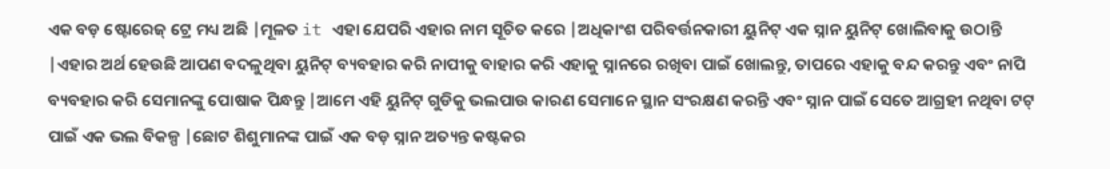ଏକ ବଡ଼ ଷ୍ଟୋରେଜ୍ ଟ୍ରେ ମଧ୍ୟ ଅଛି |ମୂଳତ it ଏହା ଯେପରି ଏହାର ନାମ ସୂଚିତ କରେ |ଅଧିକାଂଶ ପରିବର୍ତ୍ତନକାରୀ ୟୁନିଟ୍ ଏକ ସ୍ନାନ ୟୁନିଟ୍ ଖୋଲିବାକୁ ଉଠାନ୍ତି |ଏହାର ଅର୍ଥ ହେଉଛି ଆପଣ ବଦଳୁଥିବା ୟୁନିଟ୍ ବ୍ୟବହାର କରି ନାପୀକୁ ବାହାର କରି ଏହାକୁ ସ୍ନାନରେ ରଖିବା ପାଇଁ ଖୋଲନ୍ତୁ, ତାପରେ ଏହାକୁ ବନ୍ଦ କରନ୍ତୁ ଏବଂ ନାପି ବ୍ୟବହାର କରି ସେମାନଙ୍କୁ ପୋଷାକ ପିନ୍ଧନ୍ତୁ |ଆମେ ଏହି ୟୁନିଟ୍ ଗୁଡିକୁ ଭଲପାଉ କାରଣ ସେମାନେ ସ୍ଥାନ ସଂରକ୍ଷଣ କରନ୍ତି ଏବଂ ସ୍ନାନ ପାଇଁ ସେତେ ଆଗ୍ରହୀ ନଥିବା ଟଟ୍ ପାଇଁ ଏକ ଭଲ ବିକଳ୍ପ |ଛୋଟ ଶିଶୁମାନଙ୍କ ପାଇଁ ଏକ ବଡ଼ ସ୍ନାନ ଅତ୍ୟନ୍ତ କଷ୍ଟକର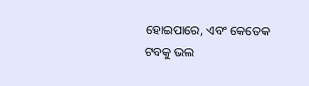ହୋଇପାରେ, ଏବଂ କେତେକ ଟବକୁ ଭଲ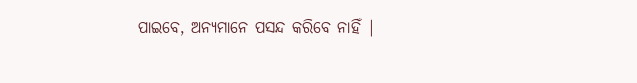ପାଇବେ, ଅନ୍ୟମାନେ ପସନ୍ଦ କରିବେ ନାହିଁ |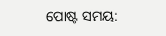ପୋଷ୍ଟ ସମୟ: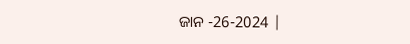ଜାନ -26-2024 |